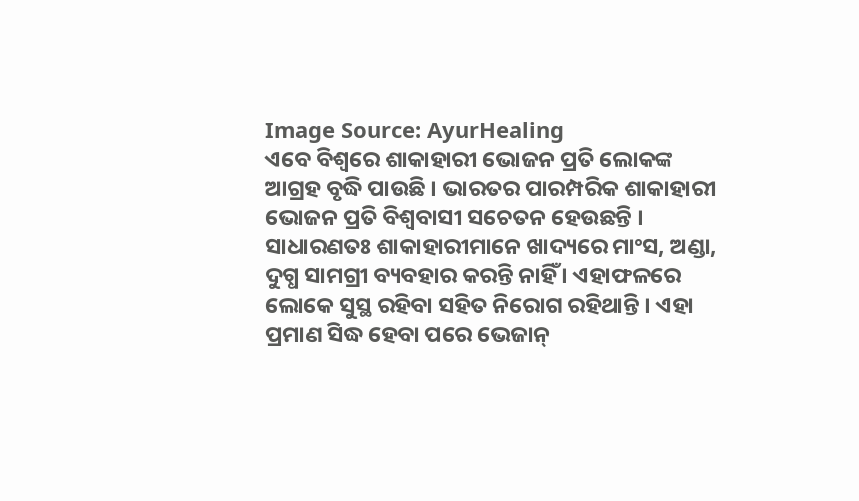Image Source: AyurHealing
ଏବେ ବିଶ୍ୱରେ ଶାକାହାରୀ ଭୋଜନ ପ୍ରତି ଲୋକଙ୍କ ଆଗ୍ରହ ବୃଦ୍ଧି ପାଉଛି । ଭାରତର ପାରମ୍ପରିକ ଶାକାହାରୀ ଭୋଜନ ପ୍ରତି ବିଶ୍ୱବାସୀ ସଚେତନ ହେଉଛନ୍ତି । ସାଧାରଣତଃ ଶାକାହାରୀମାନେ ଖାଦ୍ୟରେ ମାଂସ, ଅଣ୍ଡା, ଦୁଗ୍ଧ ସାମଗ୍ରୀ ବ୍ୟବହାର କରନ୍ତି ନାହିଁ । ଏହାଫଳରେ ଲୋକେ ସୁସ୍ଥ ରହିବା ସହିତ ନିରୋଗ ରହିଥାନ୍ତି । ଏହା ପ୍ରମାଣ ସିଦ୍ଧ ହେବା ପରେ ଭେଜାନ୍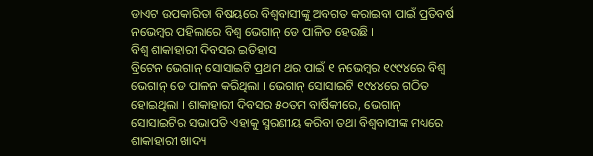ଡାଏଟ ଉପକାରିତା ବିଷୟରେ ବିଶ୍ୱବାସୀଙ୍କୁ ଅବଗତ କରାଇବା ପାଇଁ ପ୍ରତିବର୍ଷ ନଭେମ୍ବର ପହିଲାରେ ବିଶ୍ୱ ଭେଗାନ୍ ଡେ ପାଳିତ ହେଉଛି ।
ବିଶ୍ୱ ଶାକାହାରୀ ଦିବସର ଇତିହାସ
ବ୍ରିଟେନ ଭେଗାନ୍ ସୋସାଇଟି ପ୍ରଥମ ଥର ପାଇଁ ୧ ନଭେମ୍ବର ୧୯୯୪ରେ ବିଶ୍ୱ ଭେଗାନ୍ ଡେ ପାଳନ କରିଥିଲା । ଭେଗାନ୍ ସୋସାଇଟି ୧୯୪୪ରେ ଗଠିତ ହୋଇଥିଲା । ଶାକାହାରୀ ଦିବସର ୫୦ତମ ବାର୍ଷିକୀରେ, ଭେଗାନ୍ ସୋସାଇଟିର ସଭାପତି ଏହାକୁ ସ୍ମରଣୀୟ କରିବା ତଥା ବିଶ୍ୱବାସୀଙ୍କ ମଧ୍ୟରେ ଶାକାହାରୀ ଖାଦ୍ୟ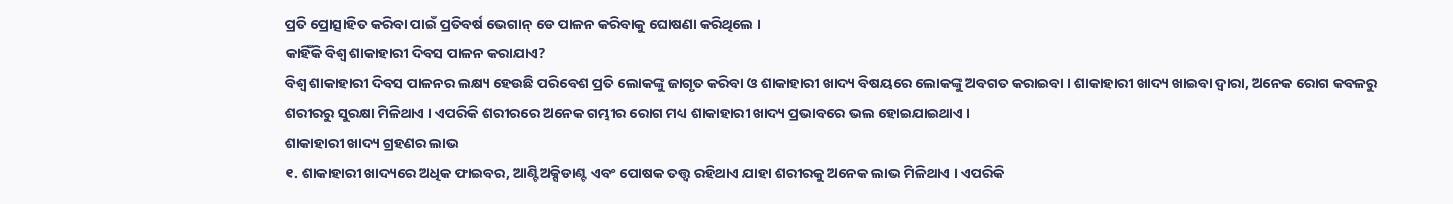ପ୍ରତି ପ୍ରୋତ୍ସାହିତ କରିବା ପାଇଁ ପ୍ରତିବର୍ଷ ଭେଗାନ୍ ଡେ ପାଳନ କରିବାକୁ ଘୋଷଣା କରିଥିଲେ ।
କାହିଁକି ବିଶ୍ୱ ଶାକାହାରୀ ଦିବସ ପାଳନ କରାଯାଏ?
ବିଶ୍ୱ ଶାକାହାରୀ ଦିବସ ପାଳନର ଲକ୍ଷ୍ୟ ହେଉଛି ପରିବେଶ ପ୍ରତି ଲୋକଙ୍କୁ ଜାଗୃତ କରିବା ଓ ଶାକାହାରୀ ଖାଦ୍ୟ ବିଷୟରେ ଲୋକଙ୍କୁ ଅବଗତ କରାଇବା । ଶାକାହାରୀ ଖାଦ୍ୟ ଖାଇବା ଦ୍ୱାରା, ଅନେକ ରୋଗ କବଳରୁ ଶରୀରରୁ ସୁରକ୍ଷା ମିଳିଥାଏ । ଏପରିକି ଶରୀରରେ ଅନେକ ଗମ୍ଭୀର ରୋଗ ମଧ୍ୟ ଶାକାହାରୀ ଖାଦ୍ୟ ପ୍ରଭାବରେ ଭଲ ହୋଇଯାଇଥାଏ ।
ଶାକାହାରୀ ଖାଦ୍ୟ ଗ୍ରହଣର ଲାଭ
୧. ଶାକାହାରୀ ଖାଦ୍ୟରେ ଅଧିକ ଫାଇବର, ଆଣ୍ଟିଅକ୍ସିଡାଣ୍ଟ ଏବଂ ପୋଷକ ତତ୍ତ୍ୱ ରହିଥାଏ ଯାହା ଶରୀରକୁ ଅନେକ ଲାଭ ମିଳିଥାଏ । ଏପରିକି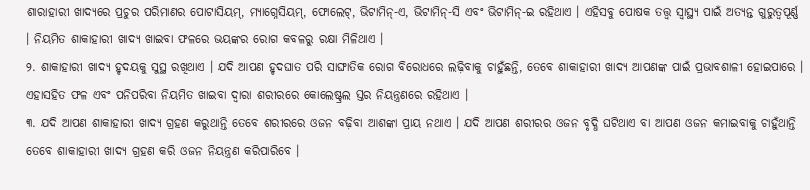ଶାରାହାରୀ ଖାଦ୍ୟରେ ପ୍ରଚୁର ପରିମାଣର ପୋଟାସିୟମ୍, ମ୍ୟାଗ୍ନେସିୟମ୍, ଫୋଲେଟ୍, ଭିଟାମିନ୍-ଏ, ଭିଟାମିନ୍-ସି ଏବଂ ଭିଟାମିନ୍-ଇ ରହିଥାଏ । ଏହିସବୁ ପୋଷକ ତତ୍ତ୍ୱ ସ୍ୱାସ୍ଥ୍ୟ ପାଇଁ ଅତ୍ୟନ୍ତ ଗୁରୁତ୍ୱପୂର୍ଣ୍ଣ । ନିୟମିତ ଶାକାହାରୀ ଖାଦ୍ୟ ଖାଇବା ଫଳରେ ଭୟଙ୍କର ରୋଗ କବଳରୁ ରକ୍ଷା ମିଳିଥାଏ ।
୨. ଶାକାହାରୀ ଖାଦ୍ୟ ହୃଦୟକୁ ସୁସ୍ଥ ରଖିଥାଏ । ଯଦି ଆପଣ ହୃଦଘାତ ପରି ସାଙ୍ଘାତିକ ରୋଗ ବିରୋଧରେ ଲଢ଼ିବାକୁ ଚାହୁଁଛନ୍ତି, ତେବେ ଶାକାହାରୀ ଖାଦ୍ୟ ଆପଣଙ୍କ ପାଇଁ ପ୍ରଭାବଶାଳୀ ହୋଇପାରେ । ଏହାସହିତ ଫଳ ଏବଂ ପନିପରିବା ନିୟମିତ ଖାଇବା ଦ୍ୱାରା ଶରୀରରେ କୋଲେଷ୍ଟ୍ରଲ ସ୍ତର ନିୟନ୍ତ୍ରଣରେ ରହିଥାଏ ।
୩. ଯଦି ଆପଣ ଶାକାହାରୀ ଖାଦ୍ୟ ଗ୍ରହଣ କରୁଥାନ୍ତି ତେବେ ଶରୀରରେ ଓଜନ ବଢ଼ିବା ଆଶଙ୍କା ପ୍ରାୟ ନଥାଏ । ଯଦି ଆପଣ ଶରୀରର ଓଜନ ବୃଦ୍ଧି ଘଟିଥାଏ ବା ଆପଣ ଓଜନ କମାଇବାକୁ ଚାହୁଁଥାନ୍ତି ତେବେ ଶାକାହାରୀ ଖାଦ୍ୟ ଗ୍ରହଣ କରି ଓଜନ ନିୟନ୍ତ୍ରଣ କରିପାରିବେ ।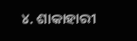୪. ଶାକାହାରୀ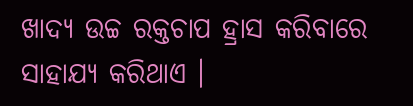ଖାଦ୍ୟ ଉଚ୍ଚ ରକ୍ତଚାପ ହ୍ରାସ କରିବାରେ ସାହାଯ୍ୟ କରିଥାଏ ।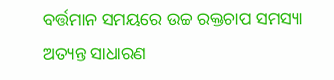ବର୍ତ୍ତମାନ ସମୟରେ ଉଚ୍ଚ ରକ୍ତଚାପ ସମସ୍ୟା ଅତ୍ୟନ୍ତ ସାଧାରଣ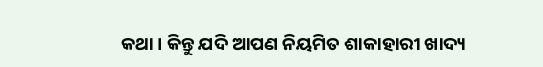କଥା । କିନ୍ତୁ ଯଦି ଆପଣ ନିୟମିତ ଶାକାହାରୀ ଖାଦ୍ୟ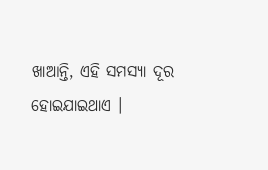ଖାଆନ୍ତି, ଏହି ସମସ୍ୟା ଦୂର ହୋଇଯାଇଥାଏ ।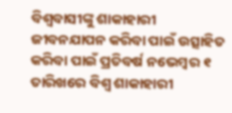ବିଶ୍ୱବାସୀଙ୍କୁ ଶାକାହାରୀ ଜୀବନଯାପନ କରିବା ପାଇଁ ଉତ୍ସାହିତ କରିବା ପାଇଁ ପ୍ରତିବର୍ଷ ନଭେମ୍ବର ୧ ତାରିଖରେ ବିଶ୍ୱ ଶାକାହାରୀ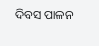ଦିବସ ପାଳନ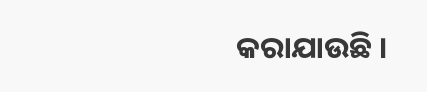କରାଯାଉଛି ।